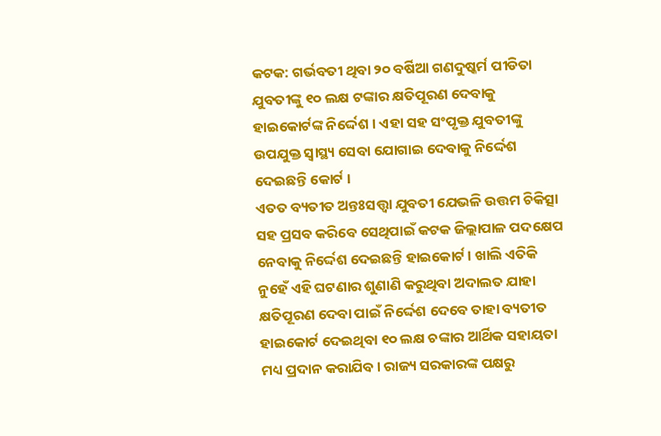କଟକ: ଗର୍ଭବତୀ ଥିବା ୨୦ ବର୍ଷିଆ ଗଣଦୁଷ୍କର୍ମ ପୀଡିତା ଯୁବତୀଙ୍କୁ ୧୦ ଲକ୍ଷ ଟଙ୍କାର କ୍ଷତିପୂରଣ ଦେବାକୁ ହାଇକୋର୍ଟଙ୍କ ନିର୍ଦ୍ଦେଶ । ଏହା ସହ ସଂପୃକ୍ତ ଯୁବତୀଙ୍କୁ ଉପଯୁକ୍ତ ସ୍ବାସ୍ଥ୍ୟ ସେବା ଯୋଗାଇ ଦେବାକୁ ନିର୍ଦ୍ଦେଶ ଦେଇଛନ୍ତି କୋର୍ଟ ।
ଏତତ ବ୍ୟତୀତ ଅନ୍ତଃସତ୍ତ୍ବା ଯୁବତୀ ଯେଭଳି ଉତ୍ତମ ଚିକିତ୍ସା ସହ ପ୍ରସବ କରିବେ ସେଥିପାଇଁ କଟକ ଜିଲ୍ଲାପାଳ ପଦକ୍ଷେପ ନେବାକୁ ନିର୍ଦ୍ଦେଶ ଦେଇଛନ୍ତି ହାଇକୋର୍ଟ। ଖାଲି ଏତିକି ନୁହେଁ ଏହି ଘଟଣାର ଶୁଣାଣି କରୁଥିବା ଅଦାଲତ ଯାହା କ୍ଷତିପୂରଣ ଦେବା ପାଇଁ ନିର୍ଦ୍ଦେଶ ଦେବେ ତାହା ବ୍ୟତୀତ ହାଇକୋର୍ଟ ଦେଇଥିବା ୧୦ ଲକ୍ଷ ଚଙ୍କାର ଆର୍ଥିକ ସହାୟତା ମଧ୍ୟ ପ୍ରଦାନ କରାଯିବ। ରାଜ୍ୟ ସରକାରଙ୍କ ପକ୍ଷରୁ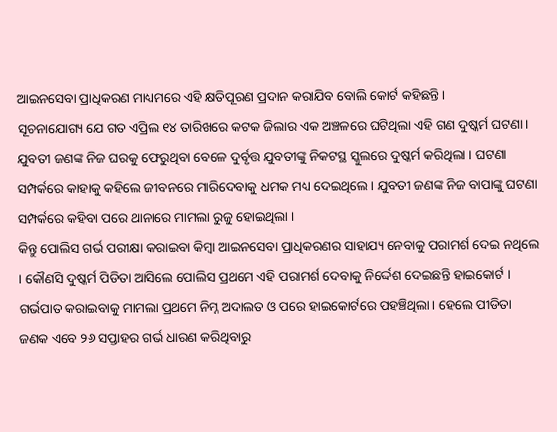ଆଇନସେବା ପ୍ରାଧିକରଣ ମାଧ୍ୟମରେ ଏହି କ୍ଷତିପୂରଣ ପ୍ରଦାନ କରାଯିବ ବୋଲି କୋର୍ଟ କହିଛନ୍ତି ।
ସୂଚନାଯୋଗ୍ୟ ଯେ ଗତ ଏପ୍ରିଲ ୧୪ ତାରିଖରେ କଟକ ଜିଲାର ଏକ ଅଞ୍ଚଳରେ ଘଟିଥିଲା ଏହି ଗଣ ଦୁଷ୍କର୍ମ ଘଟଣା। ଯୁବତୀ ଜଣଙ୍କ ନିଜ ଘରକୁ ଫେରୁଥିବା ବେଳେ ଦୁର୍ବୃତ୍ତ ଯୁବତୀଙ୍କୁ ନିକଟସ୍ଥ ସ୍କୁଲରେ ଦୁଷ୍କର୍ମ କରିଥିଲା । ଘଟଣା ସମ୍ପର୍କରେ କାହାକୁ କହିଲେ ଜୀବନରେ ମାରିଦେବାକୁ ଧମକ ମଧ୍ୟ ଦେଇଥିଲେ । ଯୁବତୀ ଜଣଙ୍କ ନିଜ ବାପାଙ୍କୁ ଘଟଣା ସମ୍ପର୍କରେ କହିବା ପରେ ଥାନାରେ ମାମଲା ରୁଜୁ ହୋଇଥିଲା ।
କିନ୍ତୁ ପୋଲିସ ଗର୍ଭ ପରୀକ୍ଷା କରାଇବା କିମ୍ବା ଆଇନସେବା ପ୍ରାଧିକରଣର ସାହାଯ୍ୟ ନେବାକୁ ପରାମର୍ଶ ଦେଇ ନଥିଲେ । କୌଣସି ଦୁଷ୍କର୍ମ ପିଡିତା ଆସିଲେ ପୋଲିସ ପ୍ରଥମେ ଏହି ପରାମର୍ଶ ଦେବାକୁ ନିର୍ଦ୍ଦେଶ ଦେଇଛନ୍ତି ହାଇକୋର୍ଟ । ଗର୍ଭପାତ କରାଇବାକୁ ମାମଲା ପ୍ରଥମେ ନିମ୍ନ ଅଦାଲତ ଓ ପରେ ହାଇକୋର୍ଟରେ ପହଞ୍ଚିଥିଲା। ହେଲେ ପୀଡିତା ଜଣକ ଏବେ ୨୬ ସପ୍ତାହର ଗର୍ଭ ଧାରଣ କରିଥିବାରୁ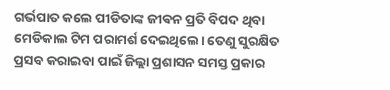ଗର୍ଭପାତ କଲେ ପୀଡିତାଙ୍କ ଜୀଵନ ପ୍ରତି ବିପଦ ଥିବା ମେଡିକାଲ ଟିମ ପରାମର୍ଶ ଦେଇଥିଲେ। ତେଣୁ ସୁରକ୍ଷିତ ପ୍ରସବ କରାଇବା ପାଇଁ ଜିଲ୍ଲା ପ୍ରଶାସନ ସମସ୍ତ ପ୍ରକାର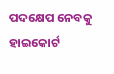ପଦକ୍ଷେପ ନେବକୁ ହାଇକୋର୍ଟ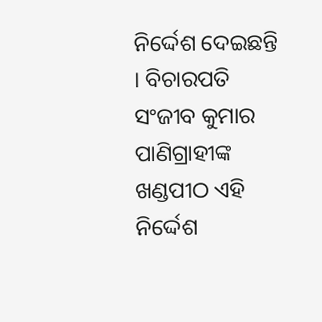ନିର୍ଦ୍ଦେଶ ଦେଇଛନ୍ତି । ବିଚାରପତି ସଂଜୀବ କୁମାର ପାଣିଗ୍ରାହୀଙ୍କ ଖଣ୍ଡପୀଠ ଏହି ନିର୍ଦ୍ଦେଶ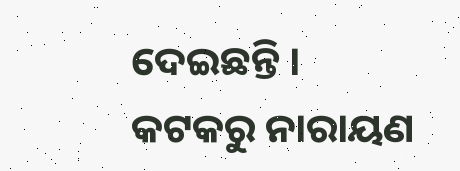ଦେଇଛନ୍ତି ।
କଟକରୁ ନାରାୟଣ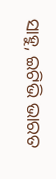ସାହୁ, ଇଟିଭି ଭାରତ